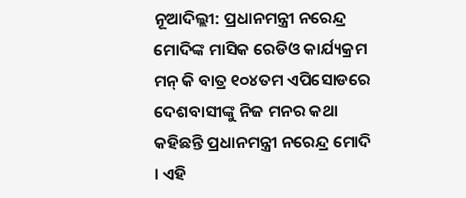ନୂଆଦିଲ୍ଲୀ: ପ୍ରଧାନମନ୍ତ୍ରୀ ନରେନ୍ଦ୍ର ମୋଦିଙ୍କ ମାସିକ ରେଡିଓ କାର୍ଯ୍ୟକ୍ରମ ମନ୍ କି ବାତ୍ର ୧୦୪ତମ ଏପିସୋଡରେ ଦେଶବାସୀଙ୍କୁ ନିଜ ମନର କଥା କହିଛନ୍ତି ପ୍ରଧାନମନ୍ତ୍ରୀ ନରେନ୍ଦ୍ର ମୋଦି । ଏହି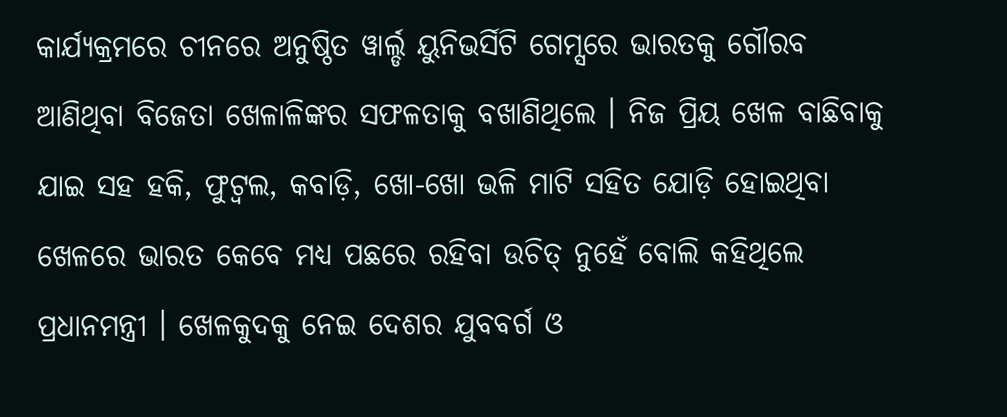କାର୍ଯ୍ୟକ୍ରମରେ ଚୀନରେ ଅନୁଷ୍ଠିତ ୱାର୍ଲ୍ଡ ୟୁନିଭର୍ସିଟି ଗେମ୍ସରେ ଭାରତକୁ ଗୌରବ ଆଣିଥିବା ବିଜେତା ଖେଳାଳିଙ୍କର ସଫଳତାକୁ ବଖାଣିଥିଲେ । ନିଜ ପ୍ରିୟ ଖେଳ ବାଛିବାକୁ ଯାଇ ସହ ହକି, ଫୁଟ୍ବଲ, କବାଡ଼ି, ଖୋ-ଖୋ ଭଳି ମାଟି ସହିତ ଯୋଡ଼ି ହୋଇଥିବା ଖେଳରେ ଭାରତ କେବେ ମଧ୍ୟ ପଛରେ ରହିବା ଉଚିତ୍ ନୁହେଁ ବୋଲି କହିଥିଲେ ପ୍ରଧାନମନ୍ତ୍ରୀ । ଖେଳକୁଦକୁ ନେଇ ଦେଶର ଯୁବବର୍ଗ ଓ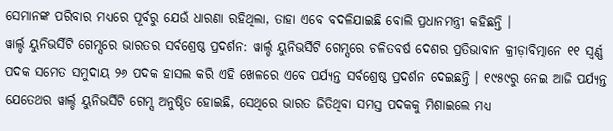ସେମାନଙ୍କ ପରିବାର ମଧ୍ୟରେ ପୂର୍ବରୁ ଯେଉଁ ଧାରଣା ରହିଥିଲା, ତାହା ଏବେ ବଦଳିଯାଇଛି ବୋଲି ପ୍ରଧାନମନ୍ତ୍ରୀ କହିଛନ୍ତି ।
ୱାର୍ଲ୍ଡ ୟୁନିଭର୍ସିଟି ଗେମ୍ସରେ ଭାରତର ସର୍ବଶ୍ରେଷ୍ଠ ପ୍ରଦର୍ଶନ: ୱାର୍ଲ୍ଡ ୟୁନିଭର୍ସିଟି ଗେମ୍ସରେ ଚଳିତବର୍ଷ ଦେଶର ପ୍ରତିଭାବାନ କ୍ରୀଡ଼ାବିତ୍ମାନେ ୧୧ ସ୍ବର୍ଣ୍ଣ ପଦକ ସମେତ ସମୁଦାୟ ୨୬ ପଦକ ହାସଲ କରି ଏହି ଖେଳରେ ଏବେ ପର୍ଯ୍ୟନ୍ତ ସର୍ବଶ୍ରେଷ୍ଠ ପ୍ରଦର୍ଶନ ଦେଇଛନ୍ତି । ୧୯୫୯ରୁ ନେଇ ଆଜି ପର୍ଯ୍ୟନ୍ତ ଯେତେଥର ୱାର୍ଲ୍ଡ ୟୁନିଭର୍ସିଟି ଗେମ୍ସ ଅନୁଷ୍ଠିତ ହୋଇଛି, ସେଥିରେ ଭାରତ ଜିତିଥିବା ସମସ୍ତ ପଦକକୁ ମିଶାଇଲେ ମଧ୍ୟ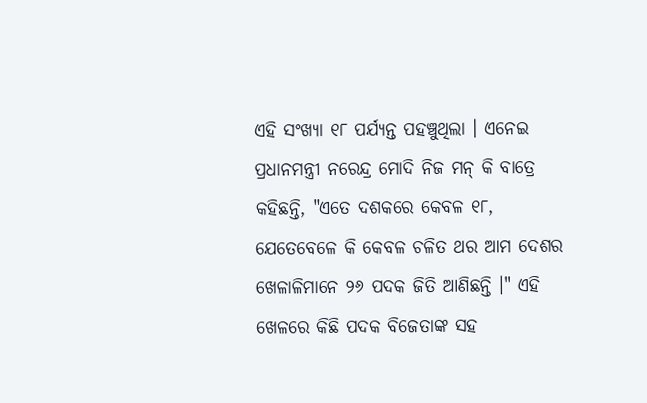ଏହି ସଂଖ୍ୟା ୧୮ ପର୍ଯ୍ୟନ୍ତ ପହଞ୍ଚୁଥିଲା । ଏନେଇ ପ୍ରଧାନମନ୍ତ୍ରୀ ନରେନ୍ଦ୍ର ମୋଦି ନିଜ ମନ୍ କି ବାତ୍ରେ କହିଛନ୍ତି, "ଏତେ ଦଶକରେ କେବଳ ୧୮, ଯେତେବେଳେ କି କେବଳ ଚଳିତ ଥର ଆମ ଦେଶର ଖେଳାଳିମାନେ ୨୬ ପଦକ ଜିତି ଆଣିଛନ୍ତି ।" ଏହି ଖେଳରେ କିଛି ପଦକ ବିଜେତାଙ୍କ ସହ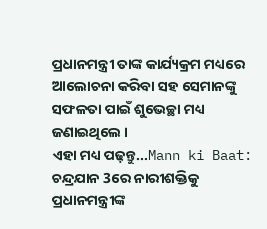ପ୍ରଧାନମନ୍ତ୍ରୀ ତାଙ୍କ କାର୍ଯ୍ୟକ୍ରମ ମଧ୍ୟରେ ଆଲୋଚନା କରିବା ସହ ସେମାନଙ୍କୁ ସଫଳତା ପାଇଁ ଶୁଭେଚ୍ଛା ମଧ୍ୟ ଜଣାଇଥିଲେ ।
ଏହା ମଧ୍ୟ ପଢ଼ନ୍ତୁ...Mann ki Baat: ଚନ୍ଦ୍ରଯାନ 3ରେ ନାରୀଶକ୍ତିକୁ ପ୍ରଧାନମନ୍ତ୍ରୀଙ୍କ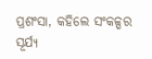ପ୍ରଶଂସା, କହିଲେ ସଂକଳ୍ପର ସୂର୍ଯ୍ୟ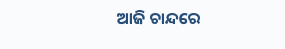ଆଜି ଚାନ୍ଦରେ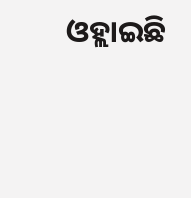ଓହ୍ଲାଇଛି